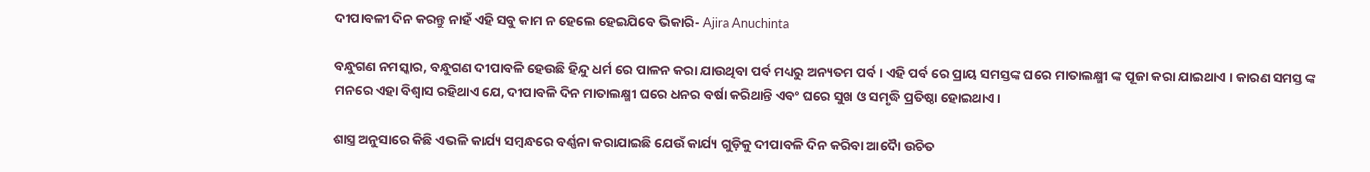ଦୀପାବଳୀ ଦିନ କରନ୍ତୁ ନାହଁ ଏହି ସବୁ କାମ ନ ହେଲେ ହେଇଯିବେ ଭିକାରି- Ajira Anuchinta

ବନ୍ଧୁଗଣ ନମସ୍କାର, ବନ୍ଧୁଗଣ ଦୀପାବଳି ହେଉଛି ହିନ୍ଦୁ ଧର୍ମ ରେ ପାଳନ କରା ଯାଉଥିବା ପର୍ବ ମଧ୍ୟରୁ ଅନ୍ୟତମ ପର୍ବ । ଏହି ପର୍ବ ରେ ପ୍ରାୟ ସମସ୍ତଙ୍କ ଘରେ ମାତାଲକ୍ଷ୍ମୀ ଙ୍କ ପୂଜା କରା ଯାଇଥାଏ । କାରଣ ସମସ୍ତ ଙ୍କ ମନରେ ଏହା ବିଶ୍ୱାସ ରହିଥାଏ ଯେ, ଦୀପାବଳି ଦିନ ମାତାଲକ୍ଷ୍ମୀ ଘରେ ଧନର ବର୍ଷା କରିଥାନ୍ତି ଏବଂ ଘରେ ସୁଖ ଓ ସମୃଦ୍ଧି ପ୍ରତିଷ୍ଠା ହୋଇଥାଏ ।

ଶାସ୍ତ୍ର ଅନୁସାରେ କିଛି ଏଭଳି କାର୍ଯ୍ୟ ସମ୍ବନ୍ଧରେ ବର୍ଣ୍ଣନା କରାଯାଇଛି ଯେଉଁ କାର୍ଯ୍ୟ ଗୁଡ଼ିକୁ ଦୀପାବଳି ଦିନ କରିବା ଆଦୋୖ ଉଚିତ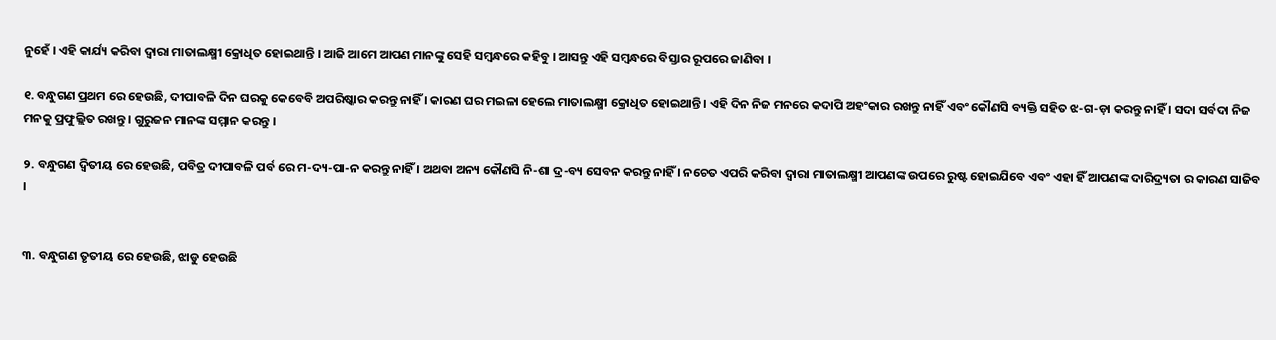ନୁହେଁ । ଏହି କାର୍ଯ୍ୟ କରିବା ଦ୍ୱାରା ମାତାଲକ୍ଷ୍ମୀ କ୍ରୋଧିତ ହୋଇଥାନ୍ତି । ଆଜି ଆମେ ଆପଣ ମାନଙ୍କୁ ସେହି ସମ୍ବନ୍ଧରେ କହିବୁ । ଆସନ୍ତୁ ଏହି ସମ୍ବନ୍ଧରେ ବିସ୍ତାର ରୂପରେ ଜାଣିବା ।

୧. ବନ୍ଧୁଗଣ ପ୍ରଥମ ରେ ହେଉଛି, ଦୀପାବଳି ଦିନ ଘରକୁ କେବେବି ଅପରିଷ୍କାର କରନ୍ତୁ ନାହିଁ । କାରଣ ଘର ମଇଳା ହେଲେ ମାତାଲକ୍ଷ୍ମୀ କ୍ରୋଧିତ ହୋଇଥାନ୍ତି । ଏହି ଦିନ ନିଜ ମନରେ କଦାପି ଅହଂକାର ରଖନ୍ତୁ ନାହିଁ ଏବଂ କୌଣସି ବ୍ୟକ୍ତି ସହିତ ଝ-ଗ-ଡ଼ା କରନ୍ତୁ ନାହିଁ । ସଦା ସର୍ବଦା ନିଜ ମନକୁ ପ୍ରଫୁଲ୍ଲିତ ରଖନ୍ତୁ । ଗୁରୁଜନ ମାନଙ୍କ ସମ୍ମାନ କରନ୍ତୁ ।

୨. ବନ୍ଧୁଗଣ ଦ୍ଵିତୀୟ ରେ ହେଉଛି, ପବିତ୍ର ଦୀପାବଳି ପର୍ବ ରେ ମ-ଦ୍ୟ-ପା-ନ କରନ୍ତୁ ନାହିଁ । ଅଥବା ଅନ୍ୟ କୌଣସି ନି-ଶା ଦ୍ର-ବ୍ୟ ସେବନ କରନ୍ତୁ ନାହିଁ । ନଚେତ ଏପରି କରିବା ଦ୍ୱାରା ମାତାଲକ୍ଷ୍ମୀ ଆପଣଙ୍କ ଉପରେ ରୁଷ୍ଟ ହୋଇଯିବେ ଏବଂ ଏହା ହିଁ ଆପଣଙ୍କ ଦାରିଦ୍ର୍ୟତା ର କାରଣ ସାଜିବ ।


୩. ବନ୍ଧୁଗଣ ତୃତୀୟ ରେ ହେଉଛି, ଝାଡୁ ହେଉଛି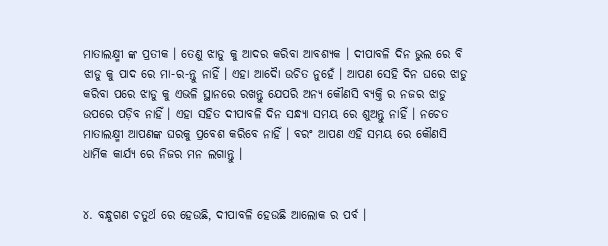ମାତାଲକ୍ଷ୍ମୀ ଙ୍କ ପ୍ରତୀକ । ତେଣୁ ଝାଡୁ କୁ ଆଦର କରିବା ଆବଶ୍ୟକ । ଦୀପାବଳି ଦିନ ଭୁଲ ରେ ବି ଝାଡୁ କୁ ପାଦ ରେ ମା-ର-ନ୍ତୁ ନାହିଁ । ଏହା ଆଦୋୖ ଉଚିତ ନୁହେଁ । ଆପଣ ସେହି ଦିନ ଘରେ ଝାଡୁ କରିବା ପରେ ଝାଡୁ କୁ ଏଭଳି ସ୍ଥାନରେ ରଖନ୍ତୁ ଯେପରି ଅନ୍ୟ କୌଣସି ବ୍ୟକ୍ତି ର ନଜର ଝାଡୁ ଉପରେ ପଡ଼ିବ ନାହିଁ । ଏହା ସହିତ ଦୀପାବଳି ଦିନ ସନ୍ଧ୍ୟା ସମୟ ରେ ଶୁଅନ୍ତୁ ନାହିଁ । ନଚେତ ମାତାଲକ୍ଷ୍ମୀ ଆପଣଙ୍କ ଘରକୁ ପ୍ରବେଶ କରିବେ ନାହିଁ । ବରଂ ଆପଣ ଏହି ସମୟ ରେ କୌଣସି ଧାର୍ମିକ କାର୍ଯ୍ୟ ରେ ନିଜର ମନ ଲଗାନ୍ତୁ ।


୪. ବନ୍ଧୁଗଣ ଚତୁର୍ଥ ରେ ହେଉଛି, ଦୀପାବଳି ହେଉଛି ଆଲୋକ ର ପର୍ବ ।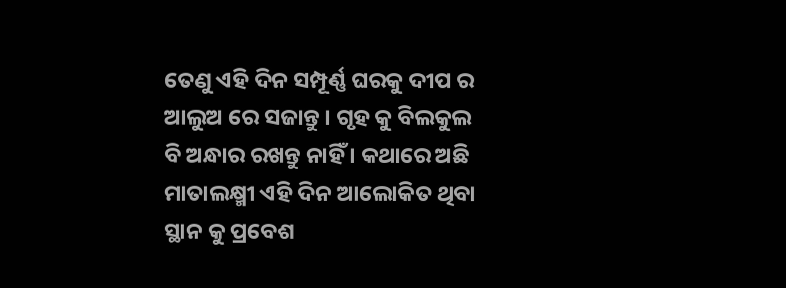ତେଣୁ ଏହି ଦିନ ସମ୍ପୂର୍ଣ୍ଣ ଘରକୁ ଦୀପ ର ଆଲୁଅ ରେ ସଜାନ୍ତୁ । ଗୃହ କୁ ବିଲକୁଲ ବି ଅନ୍ଧାର ରଖନ୍ତୁ ନାହିଁ । କଥାରେ ଅଛି ମାତାଲକ୍ଷ୍ମୀ ଏହି ଦିନ ଆଲୋକିତ ଥିବା ସ୍ଥାନ କୁ ପ୍ରବେଶ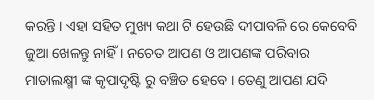କରନ୍ତି । ଏହା ସହିତ ମୁଖ୍ୟ କଥା ଟି ହେଉଛି ଦୀପାବଳି ରେ କେବେବି ଜୁଆ ଖେଳନ୍ତୁ ନାହିଁ । ନଚେତ ଆପଣ ଓ ଆପଣଙ୍କ ପରିବାର ମାତାଲକ୍ଷ୍ମୀ ଙ୍କ କୃପାଦୃଷ୍ଟି ରୁ ବଞ୍ଚିତ ହେବେ । ତେଣୁ ଆପଣ ଯଦି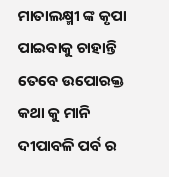ମାତାଲକ୍ଷ୍ମୀ ଙ୍କ କୃପା ପାଇବାକୁ ଚାହାନ୍ତି ତେବେ ଉପୋରକ୍ତ କଥା କୁ ମାନି ଦୀପାବଳି ପର୍ବ ର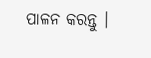ପାଳନ କରନ୍ତୁ ।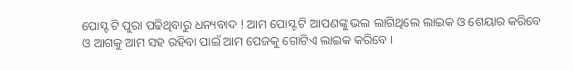ପୋସ୍ଟ ଟି ପୁରା ପଢିଥିବାରୁ ଧନ୍ୟବାଦ ! ଆମ ପୋସ୍ଟ ଟି ଆପଣଙ୍କୁ ଭଲ ଲାଗିଥିଲେ ଲାଇକ ଓ ଶେୟାର କରିବେ ଓ ଆଗକୁ ଆମ ସହ ରହିବା ପାଇଁ ଆମ ପେଜକୁ ଗୋଟିଏ ଲାଇକ କରିବେ ।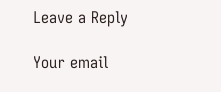Leave a Reply

Your email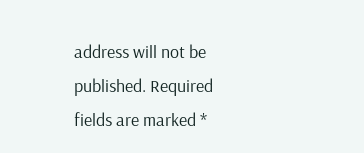address will not be published. Required fields are marked *